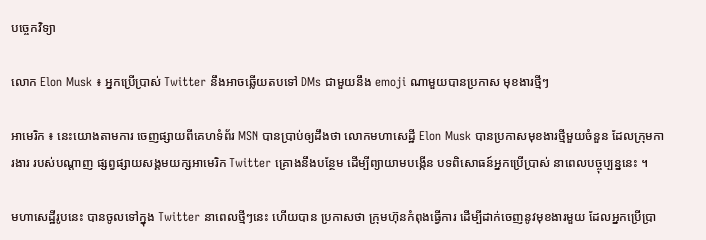បច្ចេកវិទ្យា

លោក Elon Musk ៖ អ្នកប្រើប្រាស់ Twitter នឹងអាចឆ្លើយតបទៅ DMs ជាមួយនឹង emoji ណាមួយបានប្រកាស មុខងារថ្មីៗ

អាមេរិក ៖ នេះយោងតាមការ ចេញផ្សាយពីគេហទំព័រ MSN បានប្រាប់ឲ្យដឹងថា លោកមហាសេដ្ឋី Elon Musk បានប្រកាសមុខងារថ្មីមួយចំនួន ដែលក្រុមការងារ របស់បណ្តាញ ផ្សព្វផ្សាយសង្គមយក្សអាមេរិក Twitter គ្រោងនឹងបន្ថែម ដើម្បីព្យាយាមបង្កើន បទពិសោធន៍អ្នកប្រើប្រាស់ នាពេលបច្ចុប្បន្ននេះ ។

មហាសេដ្ឋីរូបនេះ បានចូលទៅក្នុង Twitter នាពេលថ្មីៗនេះ ហើយបាន ប្រកាសថា ក្រុមហ៊ុនកំពុងធ្វើការ ដើម្បីដាក់ចេញនូវមុខងារមួយ ដែលអ្នកប្រើប្រា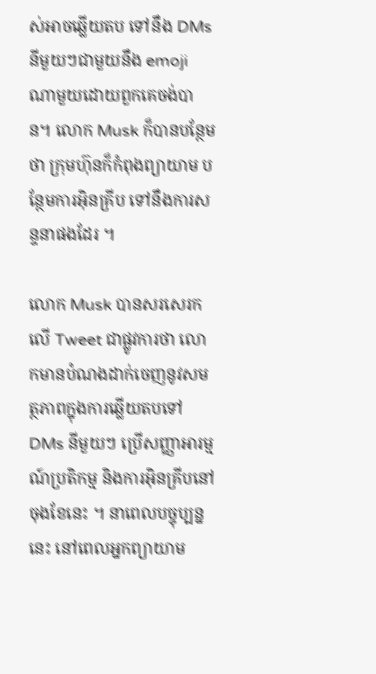ស់អាចឆ្លើយតប ទៅនឹង DMs នីមួយៗជាមួយនឹង emoji ណាមួយដោយពួកគេចង់បាន។ លោក Musk ក៏បានបន្ថែមថា ក្រុមហ៊ុនក៏កំពុងព្យាយាម បន្ថែមការអ៊ិនគ្រីប ទៅនឹងការសន្ទនាផងដែរ ។

លោក Musk បានសរសេរកលើ Tweet ជាផ្លូវការថា លោកមានបំណងដាក់ចេញនូវសមត្ថភាពក្នុងការឆ្លើយតបទៅ DMs នីមួយៗ ប្រើសញ្ញាអារម្មណ៍ប្រតិកម្ម និងការអ៊ិនគ្រីបនៅចុងខែនេះ ។ នាពេលបច្ចុប្បន្ននេះ នៅពេលអ្នកព្យាយាម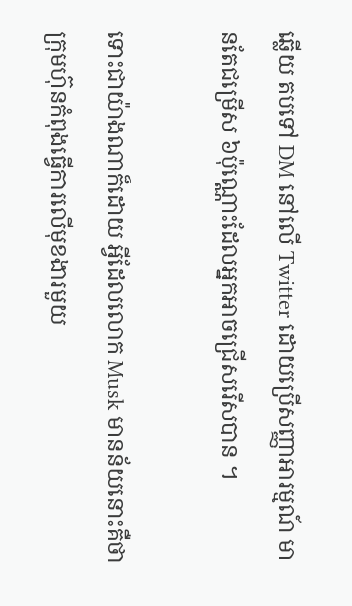ឆ្លើយ តបទៅ DM នៅលើ Twitter ដោយប្រើសញ្ញាអារម្មណ៍ មានតែជម្រើស ៦ប៉ុណ្ណោះដែលអ្នកអាចជ្រើសរើសបាន ។

ទោះជាយ៉ាងណាក៏ដោយ អ្វីដែលលោក Musk មានន័យនោះគឺថា ក្រុមហ៊ុនកំពុងធ្វើការលើមុខងារមួយ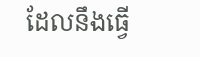ដែលនឹងធ្វើ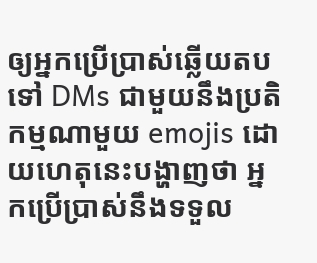ឲ្យអ្នកប្រើប្រាស់ឆ្លើយតបទៅ DMs ជាមួយនឹងប្រតិកម្មណាមួយ emojis ដោយហេតុនេះបង្ហាញថា អ្នកប្រើប្រាស់នឹងទទួល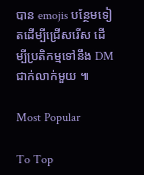បាន emojis បន្ថែមទៀតដើម្បីជ្រើសរើស ដើម្បីប្រតិកម្មទៅនឹង DM ជាក់លាក់មួយ ៕

Most Popular

To Top